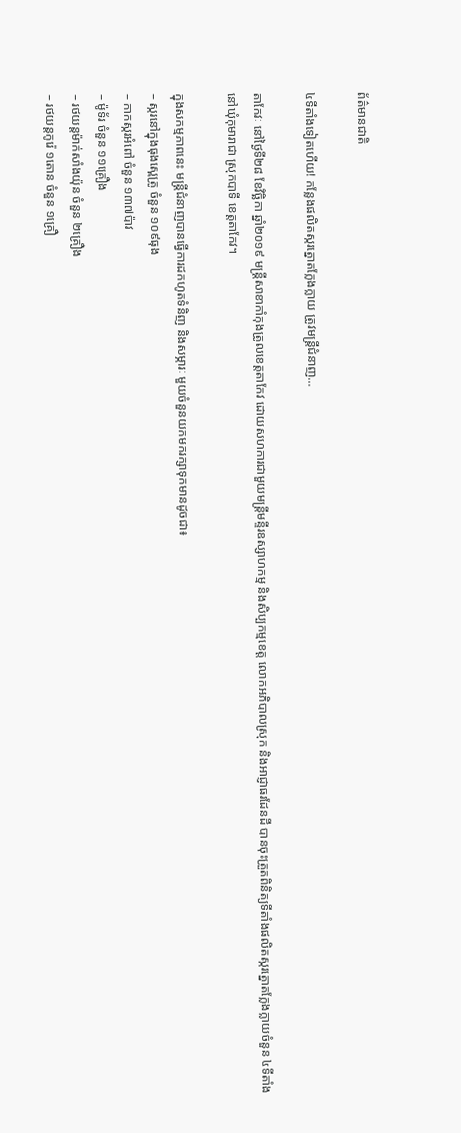ព័ត៌មានជាតិ

៤ទីតាំងទៀតហើយ! កន្លែងផលិតស្ករត្នោតក្លែងក្លាយ ត្រូវមន្ត្រីជំនាញ…

តាកែវៈ នៅថ្ងៃទី២៨ ខែវិច្ឆិកា ឆ្នាំ២០១៩ មន្ត្រីសាខាកាំកុងត្រូលខេត្តតាកែវ ដោយសហការជាមួយមន្ត្រីមន្ទីរឧស្សាហកម្ម និងសិប្បកម្មខេត្ត លោកអភិបាលស្រុក និងអាជ្ញាធរដែនដី បានចុះត្រួតពិនិត្យទីតាំងផលិតស្ករត្នោតក្លែងក្លាយចំនួន ៤ទីតាំង នៅឃុំកុមារាជា ស្រុកបាទី ខេត្តតាកែវ។

ក្នុងសកម្មភាពនេះ មន្ត្រីជំនាញបានធ្វើការដកហូតទំនិញ និងសម្ភារៈ មួយចំនួនយកមករក្សាទុកមានដូចជា៖
– ស្ករនៅក្នុងធុងស្ពេត្រូ ចំនួន ១០៩ធុង
– កាកស្ករអំពៅ ចំនួន ១៣៧ប៉ាវ
– ម៉ូទ័រ ចំនួន ១១គ្រឿង
– រថយន្តម៉ាក់សាំងយ៉ុន ចំនួន ២គ្រឿង
– រថយន្តកូរ៉េ ១តោន ចំនួន ១គ្រឿ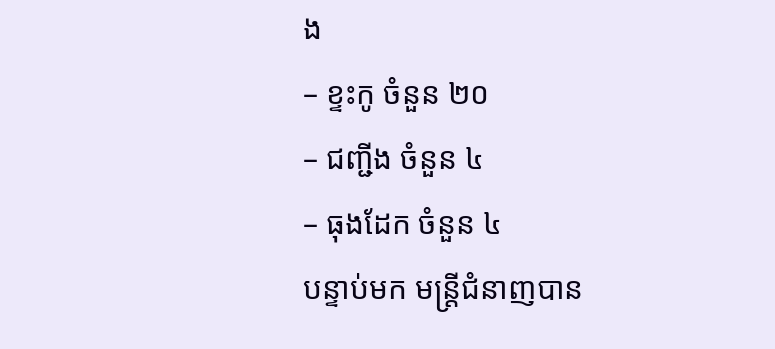ង
– ខ្ទះកូ ចំនួន ២០
– ជញ្ជីង ចំនួន ៤
– ធុងដែក ចំនួន ៤
បន្ទាប់មក មន្ត្រីជំនាញបាន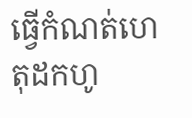ធ្វើកំណត់ហេតុដកហូ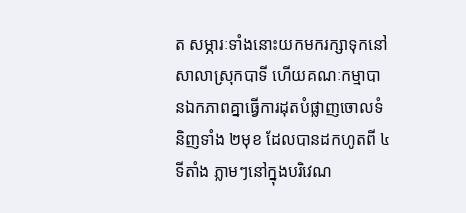ត សម្ភារៈទាំងនោះយកមករក្សាទុកនៅសាលាស្រុកបាទី ហើយគណៈកម្មាបានឯកភាពគ្នាធ្វើការដុតបំផ្លាញចោលទំនិញទាំង ២មុខ ដែលបានដកហូតពី ៤ទីតាំង ភ្លាមៗនៅក្នុងបរិវេណ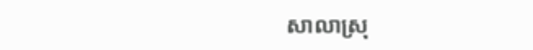សាលាស្រុ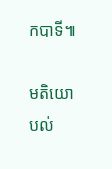កបាទី៕

មតិយោបល់